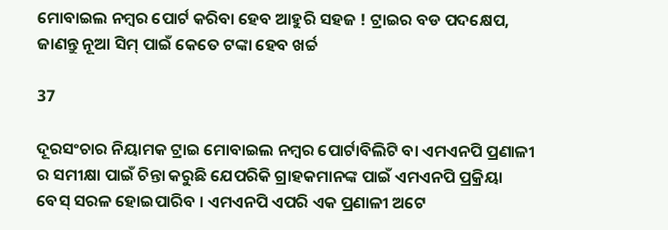ମୋବାଇଲ ନମ୍ବର ପୋର୍ଟ କରିବା ହେବ ଆହୁରି ସହଜ ! ଟ୍ରାଇର ବଡ ପଦକ୍ଷେପ, ଜାଣନ୍ତୁ ନୂଆ ସିମ୍ ପାଇଁ କେତେ ଟଙ୍କା ହେବ ଖର୍ଚ୍ଚ

37

ଦୂରସଂଚାର ନିୟାମକ ଟ୍ରାଇ ମୋବାଇଲ ନମ୍ବର ପୋର୍ଟାବିଲିଟି ବା ଏମଏନପି ପ୍ରଣାଳୀ ର ସମୀକ୍ଷା ପାଇଁ ଚିନ୍ତା କରୁଛି ଯେପରିକି ଗ୍ରାହକମାନଙ୍କ ପାଇଁ ଏମଏନପି ପ୍ରକ୍ରିୟା ବେସ୍ ସରଳ ହୋଇପାରିବ । ଏମଏନପି ଏପରି ଏକ ପ୍ରଣାଳୀ ଅଟେ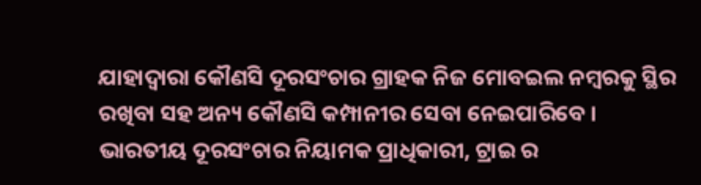ଯାହାଦ୍ୱାରା କୌଣସି ଦୂରସଂଚାର ଗ୍ରାହକ ନିଜ ମୋବଇଲ ନମ୍ବରକୁ ସ୍ଥିର ରଖିବା ସହ ଅନ୍ୟ କୌଣସି କମ୍ପାନୀର ସେବା ନେଇପାରିବେ । ଭାରତୀୟ ଦୂରସଂଚାର ନିୟାମକ ପ୍ରାଧିକାରୀ, ଟ୍ରାଇ ର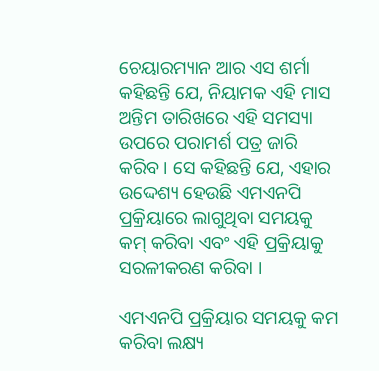ଚେୟାରମ୍ୟାନ ଆର ଏସ ଶର୍ମା କହିଛନ୍ତି ଯେ, ନିୟାମକ ଏହି ମାସ ଅନ୍ତିମ ତାରିଖରେ ଏହି ସମସ୍ୟା ଉପରେ ପରାମର୍ଶ ପତ୍ର ଜାରି କରିବ । ସେ କହିଛନ୍ତି ଯେ, ଏହାର ଉଦ୍ଦେଶ୍ୟ ହେଉଛି ଏମଏନପି ପ୍ରକ୍ରିୟାରେ ଲାଗୁଥିବା ସମୟକୁ କମ୍ କରିବା ଏବଂ ଏହି ପ୍ରକ୍ରିୟାକୁ ସରଳୀକରଣ କରିବା ।

ଏମଏନପି ପ୍ରକ୍ରିୟାର ସମୟକୁ କମ କରିବା ଲକ୍ଷ୍ୟ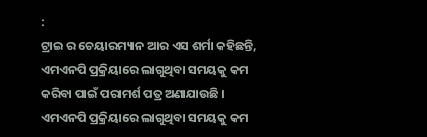:
ଟ୍ରାଇ ର ଚେୟାରମ୍ୟାନ ଆର ଏସ ଶର୍ମା କହିଛନ୍ତି, ଏମଏନପି ପ୍ରକ୍ରିୟାରେ ଲାଗୁଥିବା ସମୟକୁ କମ କରିବା ପାଇଁ ପରାମର୍ଶ ପତ୍ର ଅଣାଯାଉଛି । ଏମଏନପି ପ୍ରକ୍ରିୟାରେ ଲାଗୁଥିବା ସମୟକୁ କମ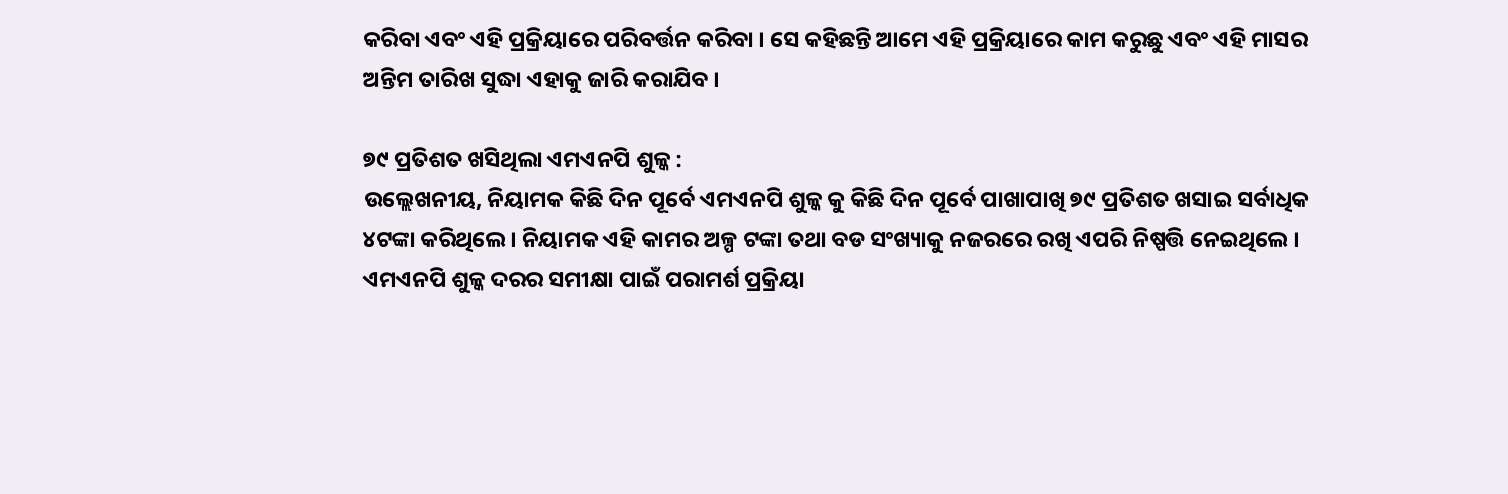କରିବା ଏବଂ ଏହି ପ୍ରକ୍ରିୟାରେ ପରିବର୍ତ୍ତନ କରିବା । ସେ କହିଛନ୍ତି ଆମେ ଏହି ପ୍ରକ୍ରିୟାରେ କାମ କରୁଛୁ ଏବଂ ଏହି ମାସର ଅନ୍ତିମ ତାରିଖ ସୁଦ୍ଧା ଏହାକୁ ଜାରି କରାଯିବ ।

୭୯ ପ୍ରତିଶତ ଖସିଥିଲା ଏମଏନପି ଶୁଳ୍କ :
ଉଲ୍ଲେଖନୀୟ, ନିୟାମକ କିଛି ଦିନ ପୂର୍ବେ ଏମଏନପି ଶୁଳ୍କ କୁ କିଛି ଦିନ ପୂର୍ବେ ପାଖାପାଖି ୭୯ ପ୍ରତିଶତ ଖସାଇ ସର୍ବାଧିକ ୪ଟଙ୍କା କରିଥିଲେ । ନିୟାମକ ଏହି କାମର ଅଳ୍ପ ଟଙ୍କା ତଥା ବଡ ସଂଖ୍ୟାକୁ ନଜରରେ ରଖି ଏପରି ନିଷ୍ପତ୍ତି ନେଇଥିଲେ । ଏମଏନପି ଶୁଳ୍କ ଦରର ସମୀକ୍ଷା ପାଇଁ ପରାମର୍ଶ ପ୍ରକ୍ରିୟା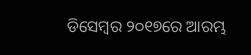ଡିସେମ୍ବର ୨୦୧୭ରେ ଆରମ୍ଭ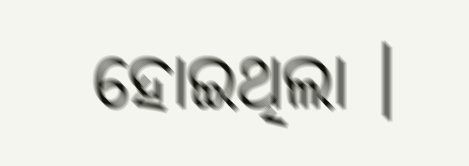ହୋଇଥିଲା ।